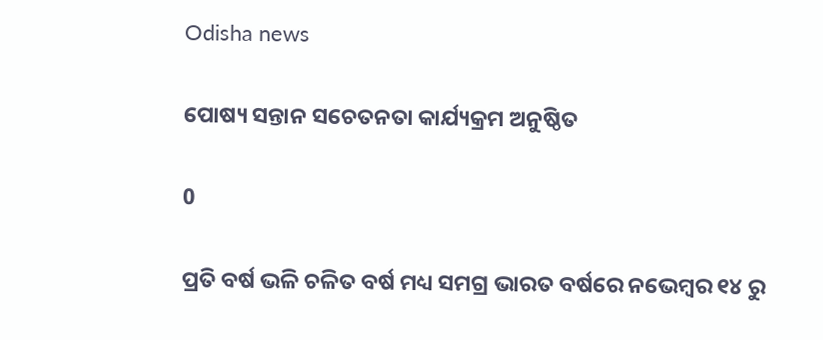Odisha news

ପୋଷ୍ୟ ସନ୍ତାନ ସଚେତନତା କାର୍ଯ୍ୟକ୍ରମ ଅନୁଷ୍ଠିତ

0

ପ୍ରତି ବର୍ଷ ଭଳି ଚଳିତ ବର୍ଷ ମଧ୍ୟ ସମଗ୍ର ଭାରତ ବର୍ଷରେ ନଭେମ୍ବର ୧୪ ରୁ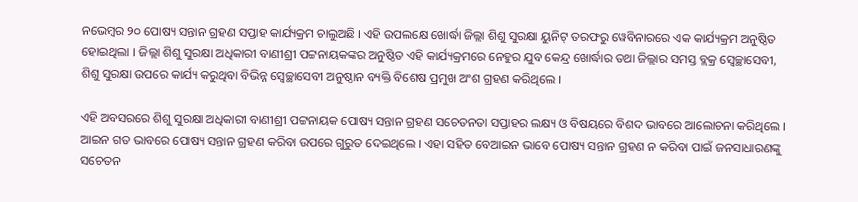ନଭେମ୍ବର ୨୦ ପୋଷ୍ୟ ସନ୍ତାନ ଗ୍ରହଣ ସପ୍ତାହ କାର୍ଯ୍ୟକ୍ରମ ଚାଲୁଅଛି । ଏହି ଉପଲକ୍ଷେ ଖୋର୍ଦ୍ଧା ଜିଲ୍ଲା ଶିଶୁ ସୁରକ୍ଷା ୟୁନିଟ୍ ତରଫରୁ ୱେବିନାରରେ ଏକ କାର୍ଯ୍ୟକ୍ରମ ଅନୁଷ୍ଠିତ ହୋଇଥିଲା । ଜିଲ୍ଲା ଶିଶୁ ସୁରକ୍ଷା ଅଧିକାରୀ ବାଣୀଶ୍ରୀ ପଟ୍ଟନାୟକଙ୍କର ଅନୁଷ୍ଠିତ ଏହି କାର୍ଯ୍ୟକ୍ରମରେ ନେହୁର ଯୁବ କେନ୍ଦ୍ର ଖୋର୍ଦ୍ଧାର ତଥା ଜିଲ୍ଲାର ସମସ୍ତ ବ୍ଲକ୍ର ସ୍ୱେଚ୍ଛାସେବୀ, ଶିଶୁ ସୁରକ୍ଷା ଉପରେ କାର୍ଯ୍ୟ କରୁଥିବା ବିଭିନ୍ନ ସ୍ୱେଚ୍ଛାସେବୀ ଅନୁଷ୍ଠାନ ବ୍ୟକ୍ତି ବିଶେଷ ପ୍ରମୁଖ ଅଂଶ ଗ୍ରହଣ କରିଥିଲେ ।

ଏହି ଅବସରରେ ଶିଶୁ ସୁରକ୍ଷା ଅଧିକାରୀ ବାଣୀଶ୍ରୀ ପଟ୍ଟନାୟକ ପୋଷ୍ୟ ସନ୍ତାନ ଗ୍ରହଣ ସଚେତନତା ସପ୍ତାହର ଲକ୍ଷ୍ୟ ଓ ବିଷୟରେ ବିଶଦ ଭାବରେ ଆଲୋଚନା କରିଥିଲେ । ଆଇନ ଗତ ଭାବରେ ପୋଷ୍ୟ ସନ୍ତାନ ଗ୍ରହଣ କରିବା ଉପରେ ଗୁରୁତ ଦେଇଥିଲେ । ଏହା ସହିତ ବେଆଇନ ଭାବେ ପୋଷ୍ୟ ସନ୍ତାନ ଗ୍ରହଣ ନ କରିବା ପାଇଁ ଜନସାଧାରଣଙ୍କୁ ସଚେତନ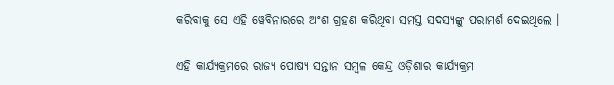କରିବାକୁ ସେ ଏହି ୱେବିନାରରେ ଅଂଶ ଗ୍ରହଣ କରିଥିବା ସମସ୍ତ ସଦସ୍ୟଙ୍କୁ ପରାମର୍ଶ ଦେଇଥିଲେ ।

ଏହି କାର୍ଯ୍ୟକ୍ରମରେ ରାଜ୍ୟ ପୋଷ୍ୟ ସନ୍ତାନ ସମ୍ବଳ କେନ୍ଦ୍ର ଓଡ଼ିଶାର କାର୍ଯ୍ୟକ୍ରମ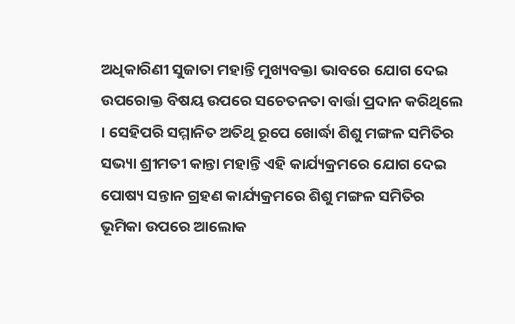ଅଧିକାରିଣୀ ସୁଜାତା ମହାନ୍ତି ମୁଖ୍ୟବକ୍ତା ଭାବରେ ଯୋଗ ଦେଇ ଉପରୋକ୍ତ ବିଷୟ ଉପରେ ସଚେତନତା ବାର୍ତ୍ତା ପ୍ରଦାନ କରିଥିଲେ । ସେହିପରି ସମ୍ମାନିତ ଅତିଥି ରୂପେ ଖୋର୍ଦ୍ଧା ଶିଶୁ ମଙ୍ଗଳ ସମିତିର ସଭ୍ୟା ଶ୍ରୀମତୀ କାନ୍ତା ମହାନ୍ତି ଏହି କାର୍ଯ୍ୟକ୍ରମରେ ଯୋଗ ଦେଇ ପୋଷ୍ୟ ସନ୍ତାନ ଗ୍ରହଣ କାର୍ଯ୍ୟକ୍ରମରେ ଶିଶୁ ମଙ୍ଗଳ ସମିତିର ଭୂମିକା ଉପରେ ଆଲୋକ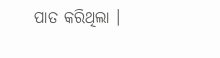ପାତ କରିଥିଲା ।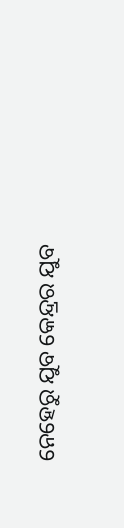ନେହେରୁ ଯୁବ କେନ୍ଦ୍ରର ଯୁବ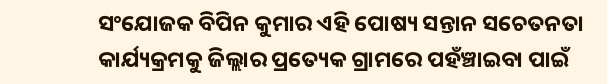ସଂଯୋଜକ ବିପିନ କୁମାର ଏହି ପୋଷ୍ୟ ସନ୍ତାନ ସଚେତନତା କାର୍ଯ୍ୟକ୍ରମକୁ ଜିଲ୍ଲାର ପ୍ରତ୍ୟେକ ଗ୍ରାମରେ ପହଁଞ୍ଚାଇବା ପାଇଁ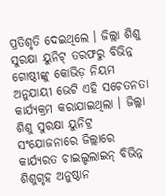ପ୍ରତିଶୃତି ଦେଇଥିଲେ । ଜିଲ୍ଲା ଶିଶୁ ସୁରକ୍ଷା ୟୁନିଟ୍ ତରଫରୁ ବିଭିନ୍ନ ଗୋଷ୍ଠୀଙ୍କୁ କୋଭିଡ଼ ନିୟମ ଅନୁଯାୟୀ ଭେଟି ଏହି ସଚେତନତା କାର୍ଯ୍ୟକ୍ରମ କରାଯାଇଥିଲା । ଜିଲ୍ଲା ଶିଶୁ ସୁରକ୍ଷା ୟୁନିଟ୍ର ସଂଯୋଜନାରେ ଜିଲ୍ଲାରେ କାର୍ଯ୍ୟରତ ଚାଇଲ୍ଡଲାଇନ୍ ବିଭିନ୍ନ ଶିଶୁଗୃହ ଅନୁଷ୍ଠାନ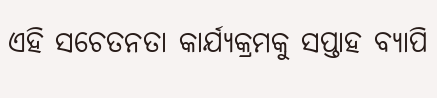ଏହି ସଚେତନତା କାର୍ଯ୍ୟକ୍ରମକୁ ସପ୍ତାହ ବ୍ୟାପି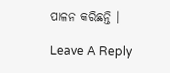ପାଳନ କରିଛନ୍ତି ।

Leave A Reply